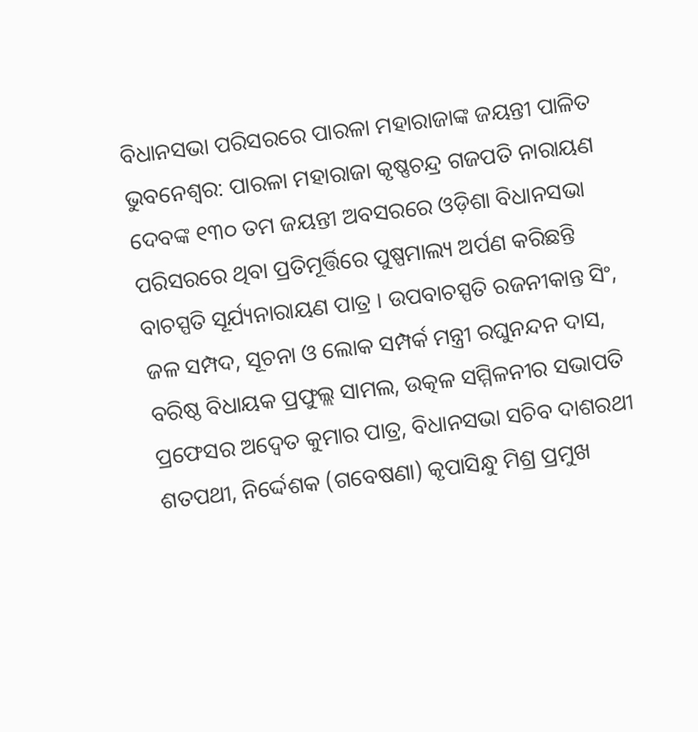ବିଧାନସଭା ପରିସରରେ ପାରଳା ମହାରାଜାଙ୍କ ଜୟନ୍ତୀ ପାଳିତ
ଭୁବନେଶ୍ୱର: ପାରଳା ମହାରାଜା କୃଷ୍ଣଚନ୍ଦ୍ର ଗଜପତି ନାରାୟଣ ଦେବଙ୍କ ୧୩୦ ତମ ଜୟନ୍ତୀ ଅବସରରେ ଓଡ଼ିଶା ବିଧାନସଭା ପରିସରରେ ଥିବା ପ୍ରତିମୂର୍ତ୍ତିରେ ପୁଷ୍ପମାଲ୍ୟ ଅର୍ପଣ କରିଛନ୍ତି ବାଚସ୍ପତି ସୂର୍ଯ୍ୟନାରାୟଣ ପାତ୍ର । ଉପବାଚସ୍ପତି ରଜନୀକାନ୍ତ ସିଂ, ଜଳ ସମ୍ପଦ, ସୂଚନା ଓ ଲୋକ ସମ୍ପର୍କ ମନ୍ତ୍ରୀ ରଘୁନନ୍ଦନ ଦାସ, ବରିଷ୍ଠ ବିଧାୟକ ପ୍ରଫୁଲ୍ଲ ସାମଲ, ଉତ୍କଳ ସମ୍ମିଳନୀର ସଭାପତି ପ୍ରଫେସର ଅଦ୍ୱେତ କୁମାର ପାତ୍ର, ବିଧାନସଭା ସଚିବ ଦାଶରଥୀ ଶତପଥୀ, ନିର୍ଦ୍ଦେଶକ (ଗବେଷଣା) କୃପାସିନ୍ଧୁ ମିଶ୍ର ପ୍ରମୁଖ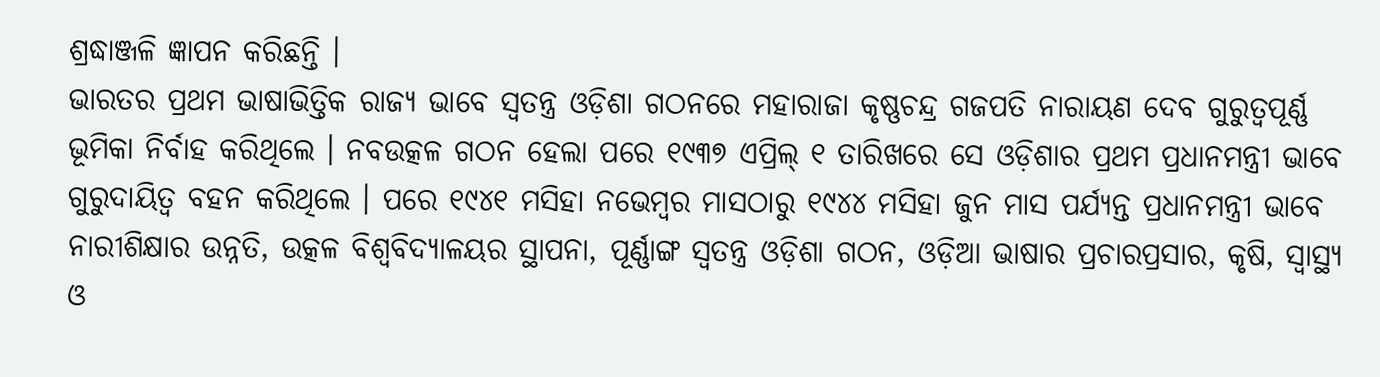ଶ୍ରଦ୍ଧାଞ୍ଜଳି ଜ୍ଞାପନ କରିଛନ୍ତି ।
ଭାରତର ପ୍ରଥମ ଭାଷାଭିତ୍ତିକ ରାଜ୍ୟ ଭାବେ ସ୍ୱତନ୍ତ୍ର ଓଡ଼ିଶା ଗଠନରେ ମହାରାଜା କୃଷ୍ଣଚନ୍ଦ୍ର ଗଜପତି ନାରାୟଣ ଦେବ ଗୁରୁତ୍ୱପୂର୍ଣ୍ଣ ଭୂମିକା ନିର୍ବାହ କରିଥିଲେ । ନବଉତ୍କଳ ଗଠନ ହେଲା ପରେ ୧୯୩୭ ଏପ୍ରିଲ୍ ୧ ତାରିଖରେ ସେ ଓଡ଼ିଶାର ପ୍ରଥମ ପ୍ରଧାନମନ୍ତ୍ରୀ ଭାବେ ଗୁରୁଦାୟିତ୍ୱ ବହନ କରିଥିଲେ । ପରେ ୧୯୪୧ ମସିହା ନଭେମ୍ବର ମାସଠାରୁ ୧୯୪୪ ମସିହା ଜୁନ ମାସ ପର୍ଯ୍ୟନ୍ତ ପ୍ରଧାନମନ୍ତ୍ରୀ ଭାବେ ନାରୀଶିକ୍ଷାର ଉନ୍ନତି, ଉତ୍କଳ ବିଶ୍ୱବିଦ୍ୟାଳୟର ସ୍ଥାପନା, ପୂର୍ଣ୍ଣାଙ୍ଗ ସ୍ୱତନ୍ତ୍ର ଓଡ଼ିଶା ଗଠନ, ଓଡ଼ିଆ ଭାଷାର ପ୍ରଚାରପ୍ରସାର, କୃଷି, ସ୍ୱାସ୍ଥ୍ୟ ଓ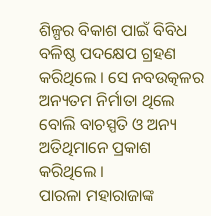ଶିଳ୍ପର ବିକାଶ ପାଇଁ ବିବିଧ ବଳିଷ୍ଠ ପଦକ୍ଷେପ ଗ୍ରହଣ କରିଥିଲେ । ସେ ନବଉତ୍କଳର ଅନ୍ୟତମ ନିର୍ମାତା ଥିଲେ ବୋଲି ବାଚସ୍ପତି ଓ ଅନ୍ୟ ଅତିଥିମାନେ ପ୍ରକାଶ କରିଥିଲେ ।
ପାରଳା ମହାରାଜାଙ୍କ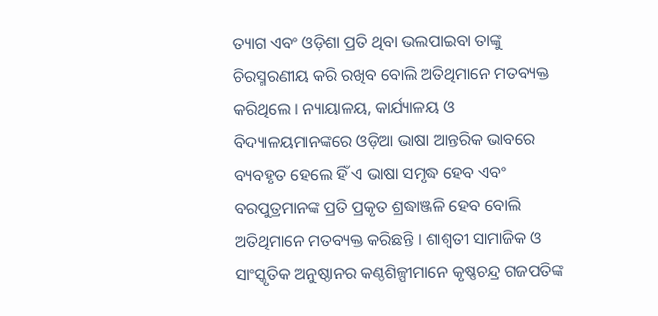ତ୍ୟାଗ ଏବଂ ଓଡ଼ିଶା ପ୍ରତି ଥିବା ଭଲପାଇବା ତାଙ୍କୁ ଚିରସ୍ମରଣୀୟ କରି ରଖିବ ବୋଲି ଅତିଥିମାନେ ମତବ୍ୟକ୍ତ କରିଥିଲେ । ନ୍ୟାୟାଳୟ, କାର୍ଯ୍ୟାଳୟ ଓ ବିଦ୍ୟାଳୟମାନଙ୍କରେ ଓଡ଼ିଆ ଭାଷା ଆନ୍ତରିକ ଭାବରେ ବ୍ୟବହୃତ ହେଲେ ହିଁ ଏ ଭାଷା ସମୃଦ୍ଧ ହେବ ଏବଂ ବରପୁତ୍ରମାନଙ୍କ ପ୍ରତି ପ୍ରକୃତ ଶ୍ରଦ୍ଧାଞ୍ଜଳି ହେବ ବୋଲି ଅତିଥିମାନେ ମତବ୍ୟକ୍ତ କରିଛନ୍ତି । ଶାଶ୍ୱତୀ ସାମାଜିକ ଓ ସାଂସ୍କୃତିକ ଅନୁଷ୍ଠାନର କଣ୍ଠଶିଳ୍ପୀମାନେ କୃଷ୍ଣଚନ୍ଦ୍ର ଗଜପତିଙ୍କ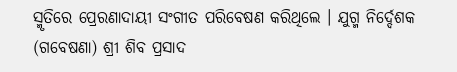ସ୍ମୃତିରେ ପ୍ରେରଣାଦାୟୀ ସଂଗୀତ ପରିବେଷଣ କରିଥିଲେ । ଯୁଗ୍ମ ନିର୍ଦ୍ଦେଶକ (ଗବେଷଣା) ଶ୍ରୀ ଶିବ ପ୍ରସାଦ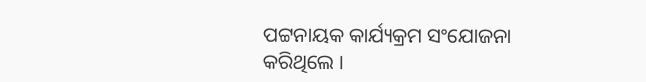ପଟ୍ଟନାୟକ କାର୍ଯ୍ୟକ୍ରମ ସଂଯୋଜନା କରିଥିଲେ ।